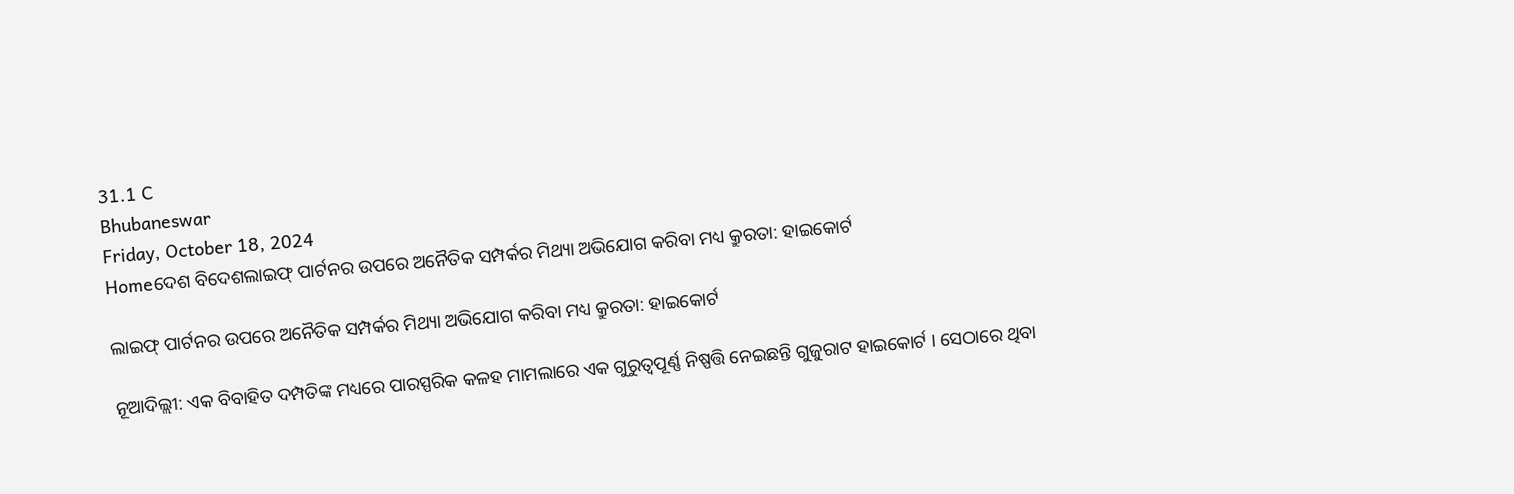31.1 C
Bhubaneswar
Friday, October 18, 2024
Homeଦେଶ ବିଦେଶଲାଇଫ୍ ପାର୍ଟନର ଉପରେ ଅନୈତିକ ସମ୍ପର୍କର ମିଥ୍ୟା ଅଭିଯୋଗ କରିବା ମଧ୍ୟ କ୍ରୁରତା: ହାଇକୋର୍ଟ

ଲାଇଫ୍ ପାର୍ଟନର ଉପରେ ଅନୈତିକ ସମ୍ପର୍କର ମିଥ୍ୟା ଅଭିଯୋଗ କରିବା ମଧ୍ୟ କ୍ରୁରତା: ହାଇକୋର୍ଟ

ନୂଆଦିଲ୍ଲୀ: ଏକ ବିବାହିତ ଦମ୍ପତିଙ୍କ ମଧ୍ୟରେ ପାରସ୍ପରିକ କଳହ ମାମଲାରେ ଏକ ଗୁରୁତ୍ୱପୂର୍ଣ୍ଣ ନିଷ୍ପତ୍ତି ନେଇଛନ୍ତି ଗୁଜୁରାଟ ହାଇକୋର୍ଟ । ସେଠାରେ ଥିବା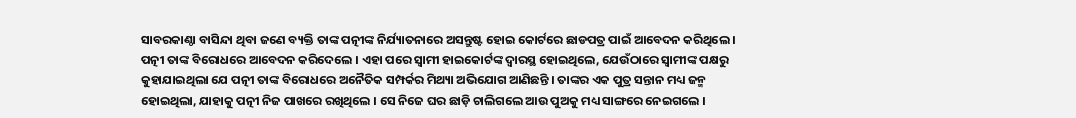ସାବରକାଣ୍ଠା ବାସିନ୍ଦା ଥିବା ଜଣେ ବ୍ୟକ୍ତି ତାଙ୍କ ପତ୍ନୀଙ୍କ ନିର୍ଯ୍ୟାତନାରେ ଅସନ୍ତୁଷ୍ଟ ହୋଇ କୋର୍ଟରେ ଛାଡପତ୍ର ପାଇଁ ଆବେଦନ କରିଥିଲେ । ପତ୍ନୀ ତାଙ୍କ ବିରୋଧରେ ଆବେଦନ କରିଦେଲେ । ଏହା ପରେ ସ୍ୱାମୀ ହାଇକୋର୍ଟଙ୍କ ଦ୍ୱାରସ୍ଥ ହୋଇଥିଲେ, ଯେଉଁଠାରେ ସ୍ୱାମୀଙ୍କ ପକ୍ଷରୁ କୁହାଯାଇଥିଲା ଯେ ପତ୍ନୀ ତାଙ୍କ ବିରୋଧରେ ଅନୈତିକ ସମ୍ପର୍କର ମିଥ୍ୟା ଅଭିଯୋଗ ଆଣିଛନ୍ତି । ତାଙ୍କର ଏକ ପୁତ୍ର ସନ୍ତାନ ମଧ୍ୟ ଜନ୍ମ ହୋଇଥିଲା, ଯାହାକୁ ପତ୍ନୀ ନିଜ ପାଖରେ ରଖିଥିଲେ । ସେ ନିଜେ ଘର ଛାଡ଼ି ଚାଲିଗଲେ ଆଉ ପୁଅକୁ ମଧ୍ୟ ସାଙ୍ଗରେ ନେଇଗଲେ ।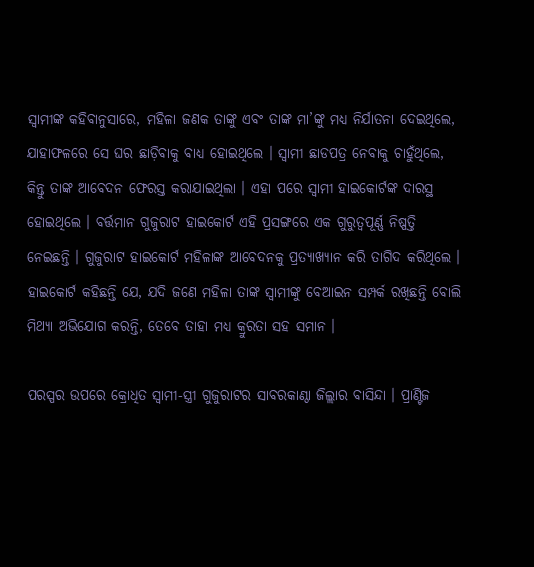ସ୍ୱାମୀଙ୍କ କହିବାନୁସାରେ, ମହିଳା ଜଣକ ତାଙ୍କୁ ଏବଂ ତାଙ୍କ ମା’ଙ୍କୁ ମଧ୍ୟ ନିର୍ଯାତନା ଦେଇଥିଲେ, ଯାହାଫଳରେ ସେ ଘର ଛାଡ଼ିବାକୁ ବାଧ୍ୟ ହୋଇଥିଲେ । ସ୍ୱାମୀ ଛାଡପତ୍ର ନେବାକୁ ଚାହୁଁଥିଲେ, କିନ୍ତୁ ତାଙ୍କ ଆବେଦନ ଫେରସ୍ତ କରାଯାଇଥିଲା । ଏହା ପରେ ସ୍ୱାମୀ ହାଇକୋର୍ଟଙ୍କ ଦାରସ୍ଥ ହୋଇଥିଲେ । ବର୍ତ୍ତମାନ ଗୁଜୁରାଟ ହାଇକୋର୍ଟ ଏହି ପ୍ରସଙ୍ଗରେ ଏକ ଗୁରୁତ୍ୱପୂର୍ଣ୍ଣ ନିଷ୍ପତ୍ତି ନେଇଛନ୍ତି । ଗୁଜୁରାଟ ହାଇକୋର୍ଟ ମହିଳାଙ୍କ ଆବେଦନକୁ ପ୍ରତ୍ୟାଖ୍ୟାନ କରି ତାଗିଦ କରିଥିଲେ । ହାଇକୋର୍ଟ କହିଛନ୍ତି ଯେ, ଯଦି ଜଣେ ମହିଳା ତାଙ୍କ ସ୍ୱାମୀଙ୍କୁ ବେଆଇନ ସମ୍ପର୍କ ରଖିଛନ୍ତି ବୋଲି ମିଥ୍ୟା ଅଭିଯୋଗ କରନ୍ତି, ତେବେ ତାହା ମଧ୍ୟ କ୍ରୁରତା ସହ ସମାନ ।

ପରସ୍ପର ଉପରେ କ୍ରୋଧିତ ସ୍ୱାମୀ-ସ୍ତ୍ରୀ ଗୁଜୁରାଟର ସାବରକାଣ୍ଠା ଜିଲ୍ଲାର ବାସିନ୍ଦା । ପ୍ରାଣ୍ଟିଜ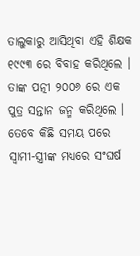ତାଲୁକାରୁ ଆସିଥିବା ଏହି ଶିକ୍ଷକ ୧୯୯୩ ରେ ବିବାହ କରିଥିଲେ । ତାଙ୍କ ପତ୍ନୀ ୨୦୦୬ ରେ ଏକ ପୁତ୍ର ସନ୍ତାନ ଜନ୍ମ କରିଥିଲେ । ତେବେ କିଛି ସମୟ ପରେ ସ୍ୱାମୀ-ସ୍ତ୍ରୀଙ୍କ ମଧ୍ୟରେ ସଂଘର୍ଷ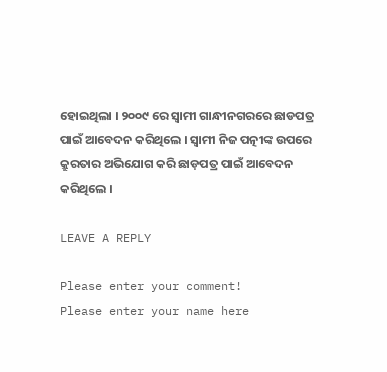ହୋଇଥିଲା । ୨୦୦୯ ରେ ସ୍ୱାମୀ ଗାନ୍ଧୀନଗରରେ ଛାଡପତ୍ର ପାଇଁ ଆବେଦନ କରିଥିଲେ । ସ୍ୱାମୀ ନିଜ ପତ୍ନୀଙ୍କ ଉପରେ କ୍ରୁରତାର ଅଭିଯୋଗ କରି ଛାଡ଼ପତ୍ର ପାଇଁ ଆବେଦନ କରିଥିଲେ ।

LEAVE A REPLY

Please enter your comment!
Please enter your name here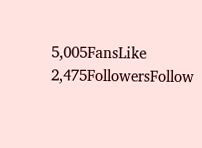5,005FansLike
2,475FollowersFollow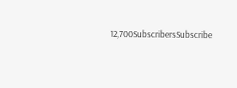12,700SubscribersSubscribe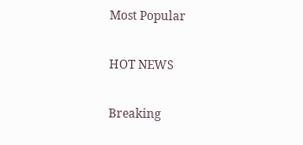Most Popular

HOT NEWS

Breaking